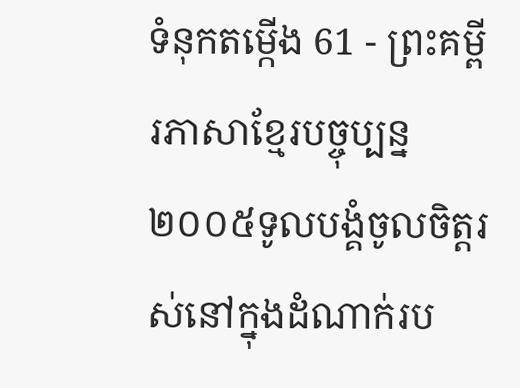ទំនុកតម្កើង 61 - ព្រះគម្ពីរភាសាខ្មែរបច្ចុប្បន្ន ២០០៥ទូលបង្គំចូលចិត្តរស់នៅក្នុងដំណាក់រប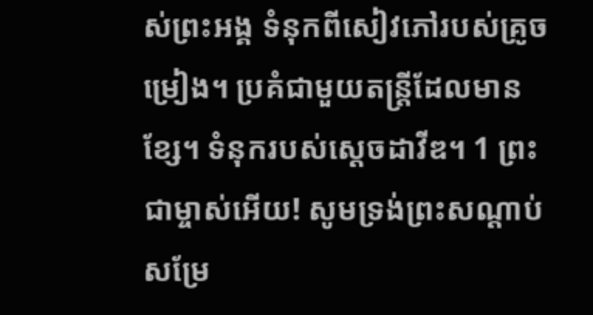ស់ព្រះអង្គ ទំនុកពីសៀវភៅរបស់គ្រូចម្រៀង។ ប្រគំជាមួយតន្ដ្រីដែលមានខ្សែ។ ទំនុករបស់ស្ដេចដាវីឌ។ 1 ព្រះជាម្ចាស់អើយ! សូមទ្រង់ព្រះសណ្ដាប់សម្រែ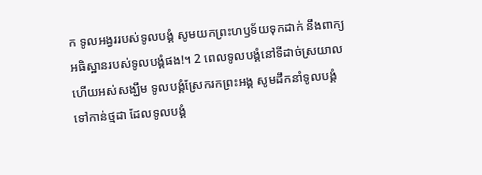ក ទូលអង្វររបស់ទូលបង្គំ សូមយកព្រះហឫទ័យទុកដាក់ នឹងពាក្យអធិស្ឋានរបស់ទូលបង្គំផង!។ 2 ពេលទូលបង្គំនៅទីដាច់ស្រយាល ហើយអស់សង្ឃឹម ទូលបង្គំស្រែករកព្រះអង្គ សូមដឹកនាំទូលបង្គំទៅកាន់ថ្មដា ដែលទូលបង្គំ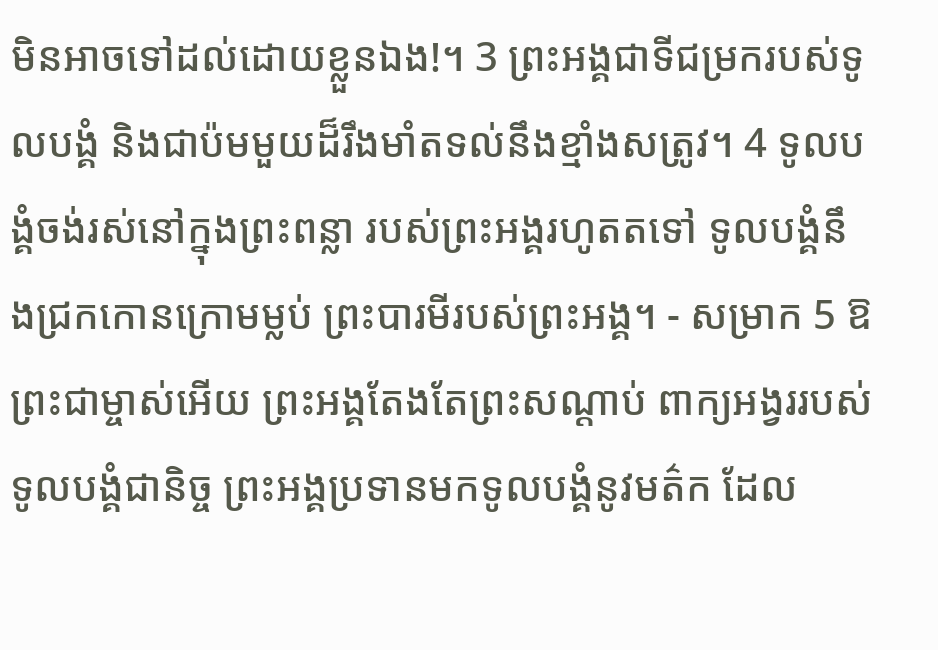មិនអាចទៅដល់ដោយខ្លួនឯង!។ 3 ព្រះអង្គជាទីជម្រករបស់ទូលបង្គំ និងជាប៉មមួយដ៏រឹងមាំតទល់នឹងខ្មាំងសត្រូវ។ 4 ទូលបង្គំចង់រស់នៅក្នុងព្រះពន្លា របស់ព្រះអង្គរហូតតទៅ ទូលបង្គំនឹងជ្រកកោនក្រោមម្លប់ ព្រះបារមីរបស់ព្រះអង្គ។ - សម្រាក 5 ឱព្រះជាម្ចាស់អើយ ព្រះអង្គតែងតែព្រះសណ្ដាប់ ពាក្យអង្វររបស់ទូលបង្គំជានិច្ច ព្រះអង្គប្រទានមកទូលបង្គំនូវមត៌ក ដែល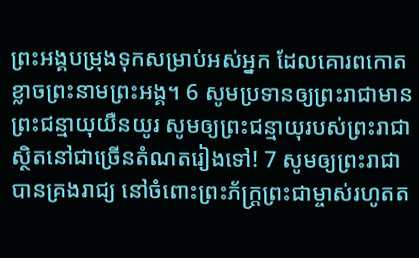ព្រះអង្គបម្រុងទុកសម្រាប់អស់អ្នក ដែលគោរពកោតខ្លាចព្រះនាមព្រះអង្គ។ 6 សូមប្រទានឲ្យព្រះរាជាមានព្រះជន្មាយុយឺនយូរ សូមឲ្យព្រះជន្មាយុរបស់ព្រះរាជា ស្ថិតនៅជាច្រើនតំណតរៀងទៅ! 7 សូមឲ្យព្រះរាជាបានគ្រងរាជ្យ នៅចំពោះព្រះភ័ក្ត្រព្រះជាម្ចាស់រហូតត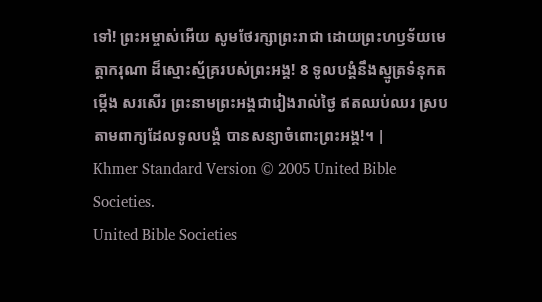ទៅ! ព្រះអម្ចាស់អើយ សូមថែរក្សាព្រះរាជា ដោយព្រះហឫទ័យមេត្តាករុណា ដ៏ស្មោះស្ម័គ្ររបស់ព្រះអង្គ! 8 ទូលបង្គំនឹងស្មូត្រទំនុកតម្កើង សរសើរ ព្រះនាមព្រះអង្គជារៀងរាល់ថ្ងៃ ឥតឈប់ឈរ ស្របតាមពាក្យដែលទូលបង្គំ បានសន្យាចំពោះព្រះអង្គ!។ |
Khmer Standard Version © 2005 United Bible Societies.
United Bible Societies